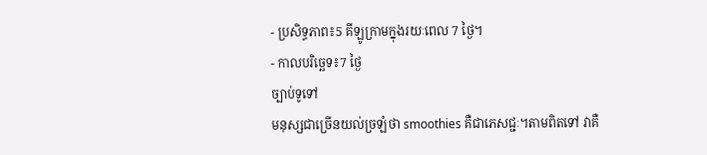- ប្រសិទ្ធភាព៖5 គីឡូក្រាមក្នុងរយៈពេល 7 ថ្ងៃ។
- កាលបរិច្ឆេទ៖7 ថ្ងៃ
ច្បាប់ទូទៅ
មនុស្សជាច្រើនយល់ច្រឡំថា smoothies គឺជាភេសជ្ជៈ។តាមពិតទៅ វាគឺ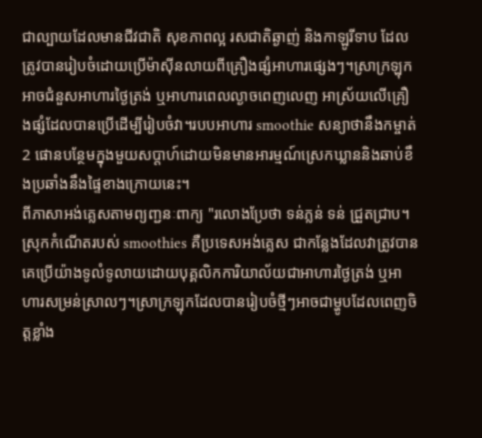ជាល្បាយដែលមានជីវជាតិ សុខភាពល្អ រសជាតិឆ្ងាញ់ និងកាឡូរីទាប ដែលត្រូវបានរៀបចំដោយប្រើម៉ាស៊ីនលាយពីគ្រឿងផ្សំអាហារផ្សេងៗ។ស្រាក្រឡុកអាចជំនួសអាហារថ្ងៃត្រង់ ឬអាហារពេលល្ងាចពេញលេញ អាស្រ័យលើគ្រឿងផ្សំដែលបានប្រើដើម្បីរៀបចំវា។របបអាហារ smoothie សន្យាថានឹងកម្ចាត់ 2 ផោនបន្ថែមក្នុងមួយសប្តាហ៍ដោយមិនមានអារម្មណ៍ស្រេកឃ្លាននិងឆាប់ខឹងប្រឆាំងនឹងផ្ទៃខាងក្រោយនេះ។
ពីភាសាអង់គ្លេសតាមព្យញ្ជនៈពាក្យ "រលោងប្រែថា ទន់ភ្លន់ ទន់ ជ្រួតជ្រាប។ស្រុកកំណើតរបស់ smoothies គឺប្រទេសអង់គ្លេស ជាកន្លែងដែលវាត្រូវបានគេប្រើយ៉ាងទូលំទូលាយដោយបុគ្គលិកការិយាល័យជាអាហារថ្ងៃត្រង់ ឬអាហារសម្រន់ស្រាលៗ។ស្រាក្រឡុកដែលបានរៀបចំថ្មីៗអាចជាម្ហូបដែលពេញចិត្តខ្លាំង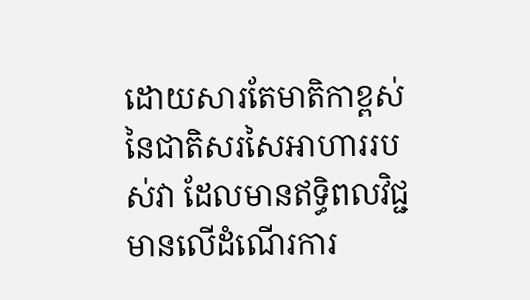ដោយសារតែមាតិកាខ្ពស់នៃជាតិសរសៃអាហាររបស់វា ដែលមានឥទ្ធិពលវិជ្ជមានលើដំណើរការ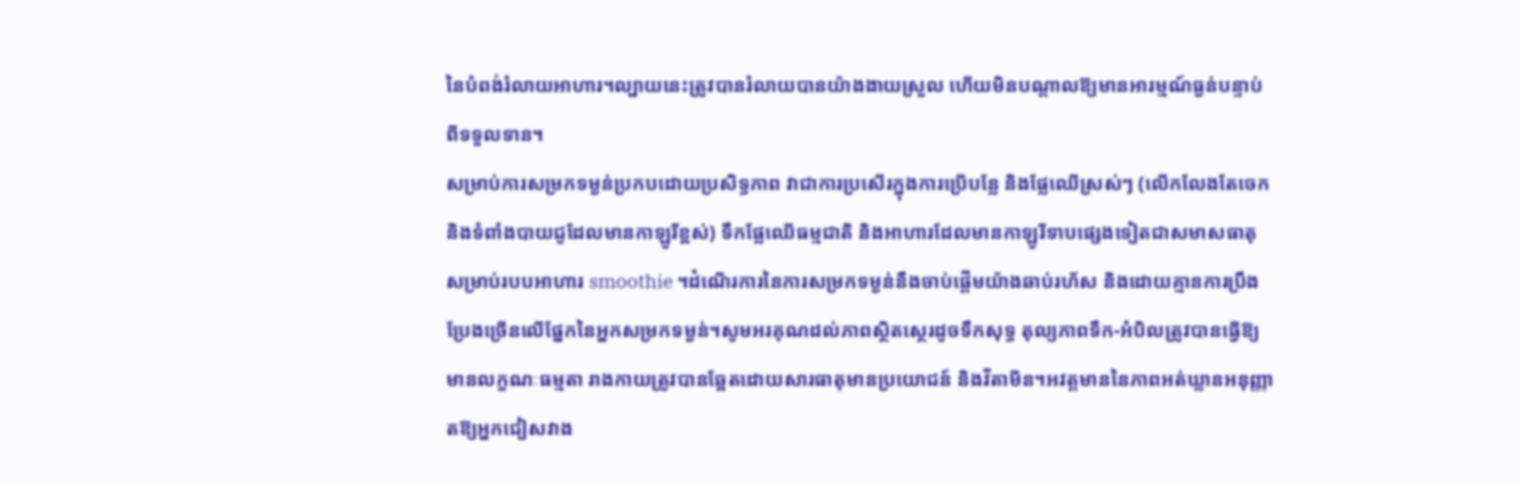នៃបំពង់រំលាយអាហារ។ល្បាយនេះត្រូវបានរំលាយបានយ៉ាងងាយស្រួល ហើយមិនបណ្តាលឱ្យមានអារម្មណ៍ធ្ងន់បន្ទាប់ពីទទួលទាន។
សម្រាប់ការសម្រកទម្ងន់ប្រកបដោយប្រសិទ្ធភាព វាជាការប្រសើរក្នុងការប្រើបន្លែ និងផ្លែឈើស្រស់ៗ (លើកលែងតែចេក និងទំពាំងបាយជូដែលមានកាឡូរីខ្ពស់) ទឹកផ្លែឈើធម្មជាតិ និងអាហារដែលមានកាឡូរីទាបផ្សេងទៀតជាសមាសធាតុសម្រាប់របបអាហារ smoothie ។ដំណើរការនៃការសម្រកទម្ងន់នឹងចាប់ផ្តើមយ៉ាងឆាប់រហ័ស និងដោយគ្មានការប្រឹងប្រែងច្រើនលើផ្នែកនៃអ្នកសម្រកទម្ងន់។សូមអរគុណដល់ភាពស្ថិតស្ថេរដូចទឹកសុទ្ធ តុល្យភាពទឹក-អំបិលត្រូវបានធ្វើឱ្យមានលក្ខណៈធម្មតា រាងកាយត្រូវបានឆ្អែតដោយសារធាតុមានប្រយោជន៍ និងវីតាមីន។អវត្ដមាននៃភាពអត់ឃ្លានអនុញ្ញាតឱ្យអ្នកជៀសវាង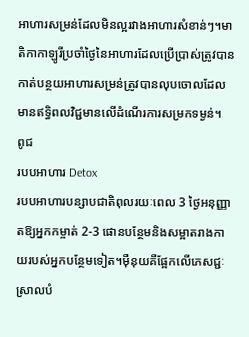អាហារសម្រន់ដែលមិនល្អរវាងអាហារសំខាន់ៗ។មាតិកាកាឡូរីប្រចាំថ្ងៃនៃអាហារដែលប្រើប្រាស់ត្រូវបានកាត់បន្ថយអាហារសម្រន់ត្រូវបានលុបចោលដែលមានឥទ្ធិពលវិជ្ជមានលើដំណើរការសម្រកទម្ងន់។
ពូជ
របបអាហារ Detox
របបអាហារបន្សាបជាតិពុលរយៈពេល 3 ថ្ងៃអនុញ្ញាតឱ្យអ្នកកម្ចាត់ 2-3 ផោនបន្ថែមនិងសម្អាតរាងកាយរបស់អ្នកបន្ថែមទៀត។ម៉ឺនុយគឺផ្អែកលើភេសជ្ជៈស្រាលបំ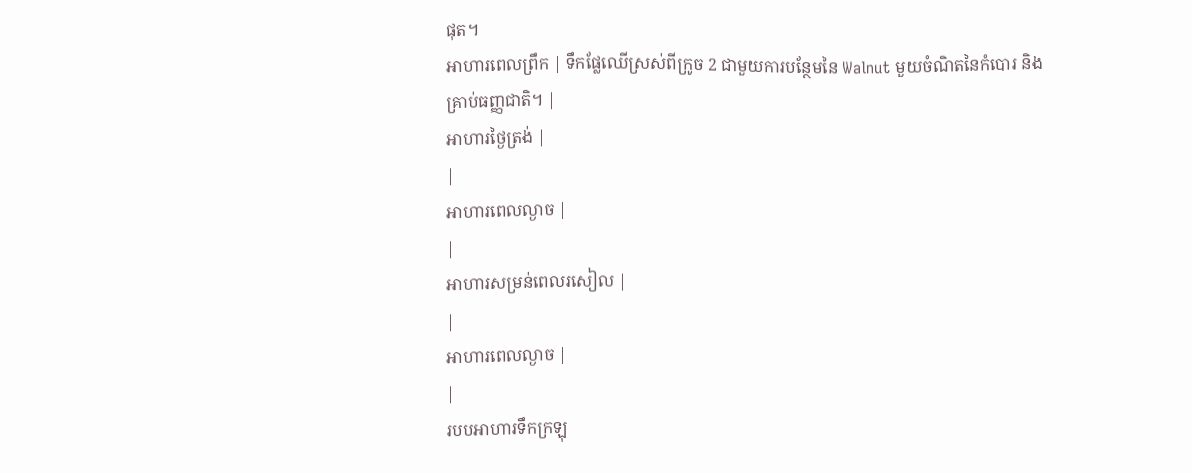ផុត។
អាហារពេលព្រឹក | ទឹកផ្លែឈើស្រស់ពីក្រូច 2 ជាមួយការបន្ថែមនៃ Walnut មួយចំណិតនៃកំបោរ និងគ្រាប់ធញ្ញជាតិ។ |
អាហារថ្ងៃត្រង់ |
|
អាហារពេលល្ងាច |
|
អាហារសម្រន់ពេលរសៀល |
|
អាហារពេលល្ងាច |
|
របបអាហារទឹកក្រឡុ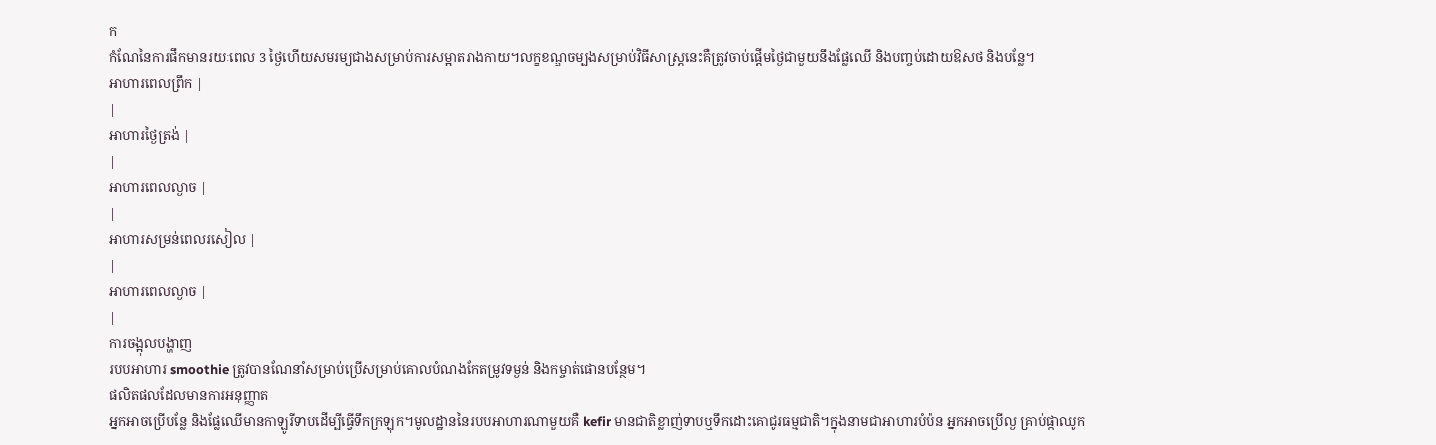ក
កំណែនៃការផឹកមានរយៈពេល 3 ថ្ងៃហើយសមរម្យជាងសម្រាប់ការសម្អាតរាងកាយ។លក្ខខណ្ឌចម្បងសម្រាប់វិធីសាស្រ្តនេះគឺត្រូវចាប់ផ្តើមថ្ងៃជាមួយនឹងផ្លែឈើ និងបញ្ចប់ដោយឱសថ និងបន្លែ។
អាហារពេលព្រឹក |
|
អាហារថ្ងៃត្រង់ |
|
អាហារពេលល្ងាច |
|
អាហារសម្រន់ពេលរសៀល |
|
អាហារពេលល្ងាច |
|
ការចង្អុលបង្ហាញ
របបអាហារ smoothie ត្រូវបានណែនាំសម្រាប់ប្រើសម្រាប់គោលបំណងកែតម្រូវទម្ងន់ និងកម្ចាត់ផោនបន្ថែម។
ផលិតផលដែលមានការអនុញ្ញាត
អ្នកអាចប្រើបន្លែ និងផ្លែឈើមានកាឡូរីទាបដើម្បីធ្វើទឹកក្រឡុក។មូលដ្ឋាននៃរបបអាហារណាមួយគឺ kefir មានជាតិខ្លាញ់ទាបឬទឹកដោះគោជូរធម្មជាតិ។ក្នុងនាមជាអាហារបំប៉ន អ្នកអាចប្រើល្ង គ្រាប់ផ្កាឈូក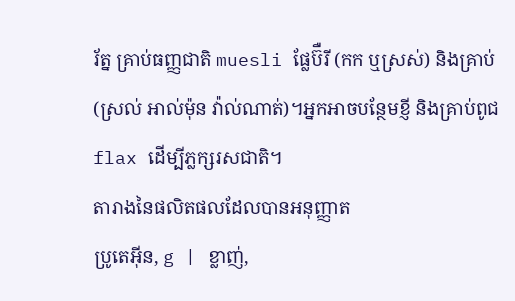រ័ត្ន គ្រាប់ធញ្ញជាតិ muesli ផ្លែប៊ឺរី (កក ឬស្រស់) និងគ្រាប់ (ស្រល់ អាល់ម៉ុន វ៉ាល់ណាត់)។អ្នកអាចបន្ថែមខ្ញី និងគ្រាប់ពូជ flax ដើម្បីភ្លក្សរសជាតិ។
តារាងនៃផលិតផលដែលបានអនុញ្ញាត
ប្រូតេអ៊ីន, g | ខ្លាញ់,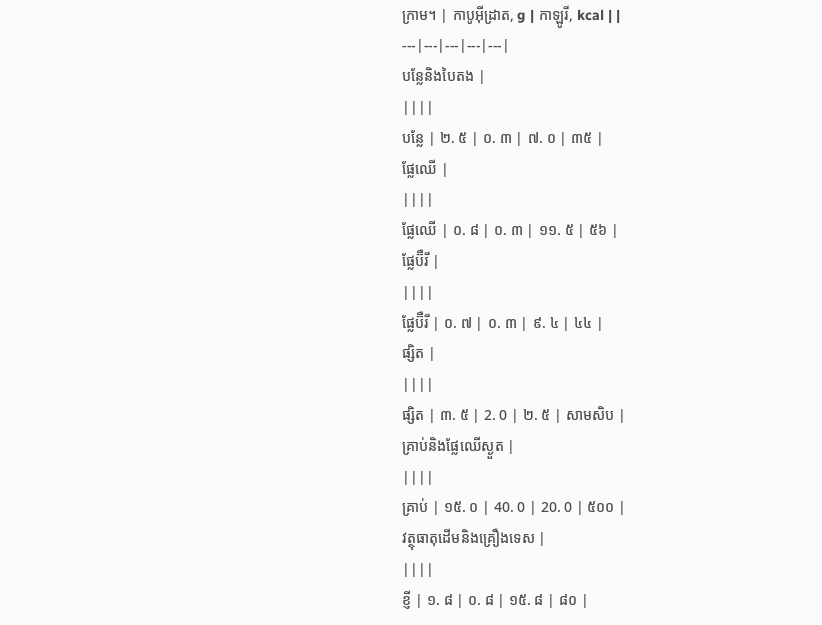ក្រាម។ | កាបូអ៊ីដ្រាត, g | កាឡូរី, kcal | |
---|---|---|---|---|
បន្លែនិងបៃតង |
||||
បន្លែ | ២. ៥ | ០. ៣ | ៧. ០ | ៣៥ |
ផ្លែឈើ |
||||
ផ្លែឈើ | ០. ៨ | ០. ៣ | ១១. ៥ | ៥៦ |
ផ្លែប៊ឺរី |
||||
ផ្លែប៊ឺរី | ០. ៧ | ០. ៣ | ៩. ៤ | ៤៤ |
ផ្សិត |
||||
ផ្សិត | ៣. ៥ | 2. 0 | ២. ៥ | សាមសិប |
គ្រាប់និងផ្លែឈើស្ងួត |
||||
គ្រាប់ | ១៥. ០ | 40. 0 | 20. 0 | ៥០០ |
វត្ថុធាតុដើមនិងគ្រឿងទេស |
||||
ខ្ញី | ១. ៨ | ០. ៨ | ១៥. ៨ | ៨០ |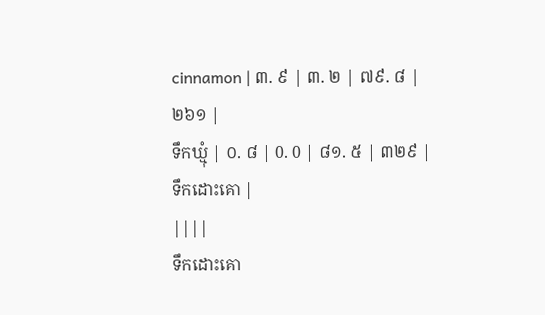cinnamon | ៣. ៩ | ៣. ២ | ៧៩. ៨ | ២៦១ |
ទឹកឃ្មុំ | ០. ៨ | 0. 0 | ៨១. ៥ | ៣២៩ |
ទឹកដោះគោ |
||||
ទឹកដោះគោ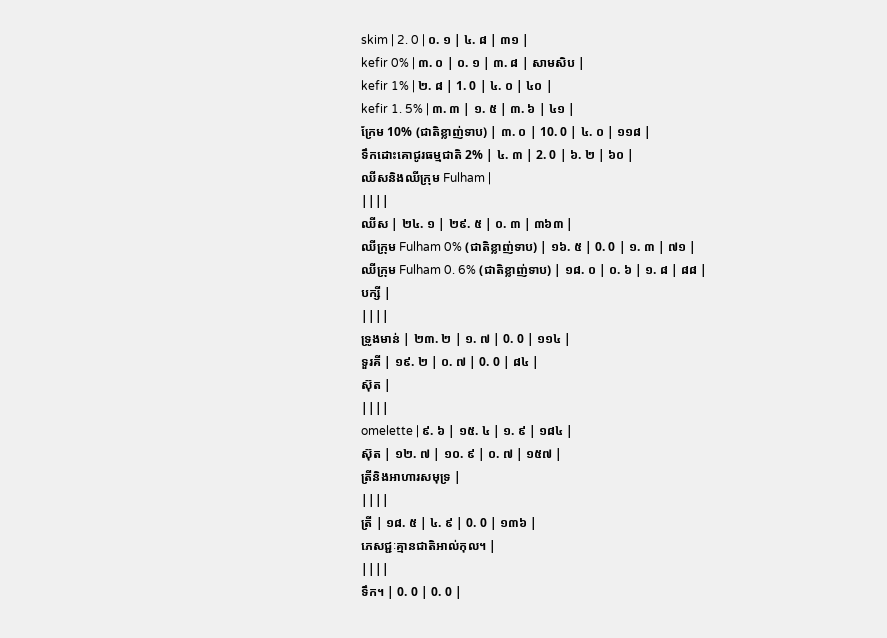skim | 2. 0 | ០. ១ | ៤. ៨ | ៣១ |
kefir 0% | ៣. ០ | ០. ១ | ៣. ៨ | សាមសិប |
kefir 1% | ២. ៨ | 1. 0 | ៤. ០ | ៤០ |
kefir 1. 5% | ៣. ៣ | ១. ៥ | ៣. ៦ | ៤១ |
ក្រែម 10% (ជាតិខ្លាញ់ទាប) | ៣. ០ | 10. 0 | ៤. ០ | ១១៨ |
ទឹកដោះគោជូរធម្មជាតិ 2% | ៤. ៣ | 2. 0 | ៦. ២ | ៦០ |
ឈីសនិងឈីក្រុម Fulham |
||||
ឈីស | ២៤. ១ | ២៩. ៥ | ០. ៣ | ៣៦៣ |
ឈីក្រុម Fulham 0% (ជាតិខ្លាញ់ទាប) | ១៦. ៥ | 0. 0 | ១. ៣ | ៧១ |
ឈីក្រុម Fulham 0. 6% (ជាតិខ្លាញ់ទាប) | ១៨. ០ | ០. ៦ | ១. ៨ | ៨៨ |
បក្សី |
||||
ទ្រូងមាន់ | ២៣. ២ | ១. ៧ | 0. 0 | ១១៤ |
ទួរគី | ១៩. ២ | ០. ៧ | 0. 0 | ៨៤ |
ស៊ុត |
||||
omelette | ៩. ៦ | ១៥. ៤ | ១. ៩ | ១៨៤ |
ស៊ុត | ១២. ៧ | ១០. ៩ | ០. ៧ | ១៥៧ |
ត្រីនិងអាហារសមុទ្រ |
||||
ត្រី | ១៨. ៥ | ៤. ៩ | 0. 0 | ១៣៦ |
ភេសជ្ជៈគ្មានជាតិអាល់កុល។ |
||||
ទឹក។ | 0. 0 | 0. 0 |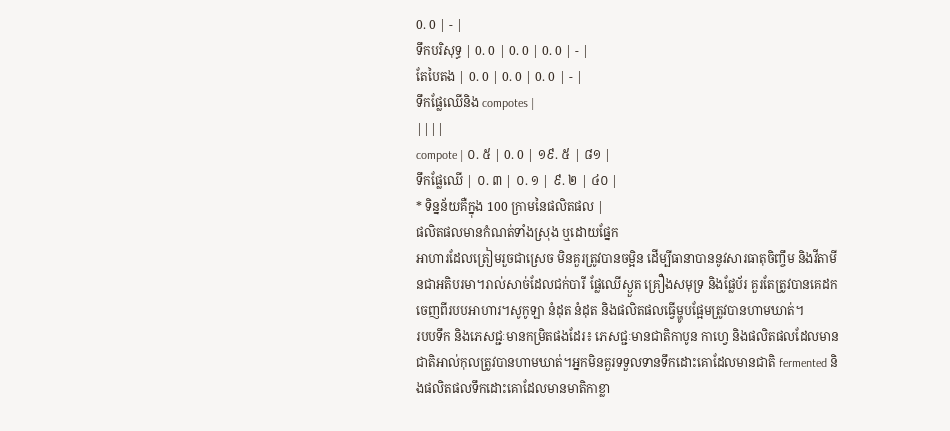0. 0 | - |
ទឹកបរិសុទ្ធ | 0. 0 | 0. 0 | 0. 0 | - |
តែបៃតង | 0. 0 | 0. 0 | 0. 0 | - |
ទឹកផ្លែឈើនិង compotes |
||||
compote | ០. ៥ | 0. 0 | ១៩. ៥ | ៨១ |
ទឹកផ្លែឈើ | ០. ៣ | ០. ១ | ៩. ២ | ៤០ |
* ទិន្នន័យគឺក្នុង 100 ក្រាមនៃផលិតផល |
ផលិតផលមានកំណត់ទាំងស្រុង ឬដោយផ្នែក
អាហារដែលត្រៀមរួចជាស្រេច មិនគួរត្រូវបានចម្អិន ដើម្បីធានាបាននូវសារធាតុចិញ្ចឹម និងវីតាមីនជាអតិបរមា។រាល់សាច់ដែលជក់បារី ផ្លែឈើស្ងួត គ្រឿងសមុទ្រ និងផ្លែប័រ គួរតែត្រូវបានគេដកចេញពីរបបអាហារ។សូកូឡា នំដុត នំដុត និងផលិតផលធ្វើម្ហូបផ្អែមត្រូវបានហាមឃាត់។
របបទឹក និងភេសជ្ជៈមានកម្រិតផងដែរ៖ ភេសជ្ជៈមានជាតិកាបូន កាហ្វេ និងផលិតផលដែលមានជាតិអាល់កុលត្រូវបានហាមឃាត់។អ្នកមិនគួរទទួលទានទឹកដោះគោដែលមានជាតិ fermented និងផលិតផលទឹកដោះគោដែលមានមាតិកាខ្លា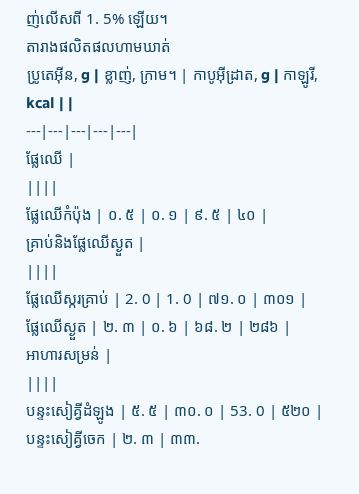ញ់លើសពី 1. 5% ឡើយ។
តារាងផលិតផលហាមឃាត់
ប្រូតេអ៊ីន, g | ខ្លាញ់, ក្រាម។ | កាបូអ៊ីដ្រាត, g | កាឡូរី, kcal | |
---|---|---|---|---|
ផ្លែឈើ |
||||
ផ្លែឈើកំប៉ុង | ០. ៥ | ០. ១ | ៩. ៥ | ៤០ |
គ្រាប់និងផ្លែឈើស្ងួត |
||||
ផ្លែឈើស្ករគ្រាប់ | 2. 0 | 1. 0 | ៧១. ០ | ៣០១ |
ផ្លែឈើស្ងួត | ២. ៣ | ០. ៦ | ៦៨. ២ | ២៨៦ |
អាហារសម្រន់ |
||||
បន្ទះសៀគ្វីដំឡូង | ៥. ៥ | ៣០. ០ | 53. 0 | ៥២០ |
បន្ទះសៀគ្វីចេក | ២. ៣ | ៣៣.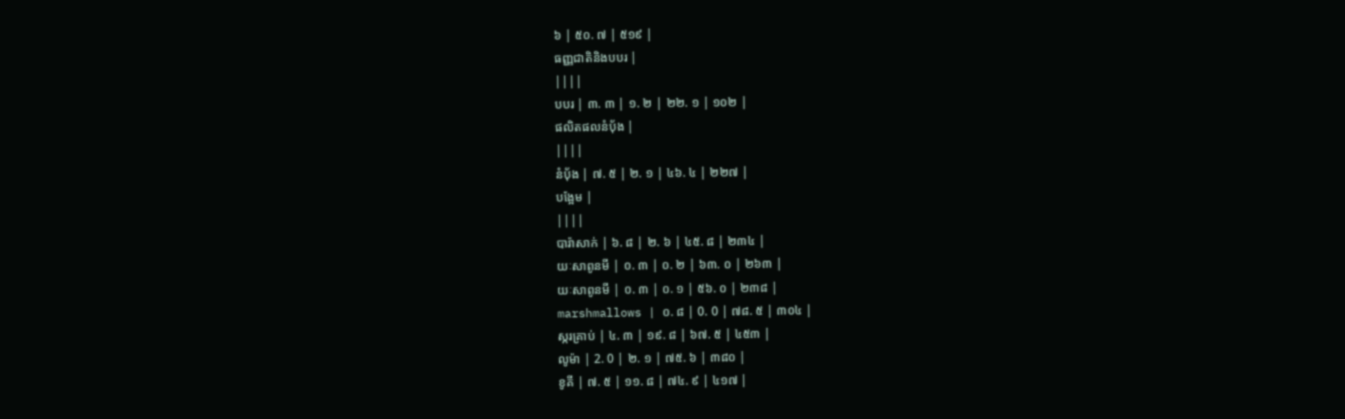៦ | ៥០. ៧ | ៥១៩ |
ធញ្ញជាតិនិងបបរ |
||||
បបរ | ៣. ៣ | ១. ២ | ២២. ១ | ១០២ |
ផលិតផលនំបុ័ង |
||||
នំប៉័ង | ៧. ៥ | ២. ១ | ៤៦. ៤ | ២២៧ |
បង្អែម |
||||
បារ៉ាសាក់ | ៦. ៨ | ២. ៦ | ៤៥. ៨ | ២៣៤ |
យៈសាពូនមី | ០. ៣ | ០. ២ | ៦៣. ០ | ២៦៣ |
យៈសាពូនមី | ០. ៣ | ០. ១ | ៥៦. ០ | ២៣៨ |
marshmallows | ០. ៨ | 0. 0 | ៧៨. ៥ | ៣០៤ |
ស្ករគ្រាប់ | ៤. ៣ | ១៩. ៨ | ៦៧. ៥ | ៤៥៣ |
លូម៉ា | 2. 0 | ២. ១ | ៧៥. ៦ | ៣៨០ |
ខូគី | ៧. ៥ | ១១. ៨ | ៧៤. ៩ | ៤១៧ |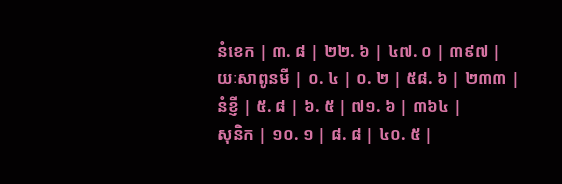នំខេក | ៣. ៨ | ២២. ៦ | ៤៧. ០ | ៣៩៧ |
យៈសាពូនមី | ០. ៤ | ០. ២ | ៥៨. ៦ | ២៣៣ |
នំខ្ញី | ៥. ៨ | ៦. ៥ | ៧១. ៦ | ៣៦៤ |
សុនិក | ១០. ១ | ៨. ៨ | ៤០. ៥ |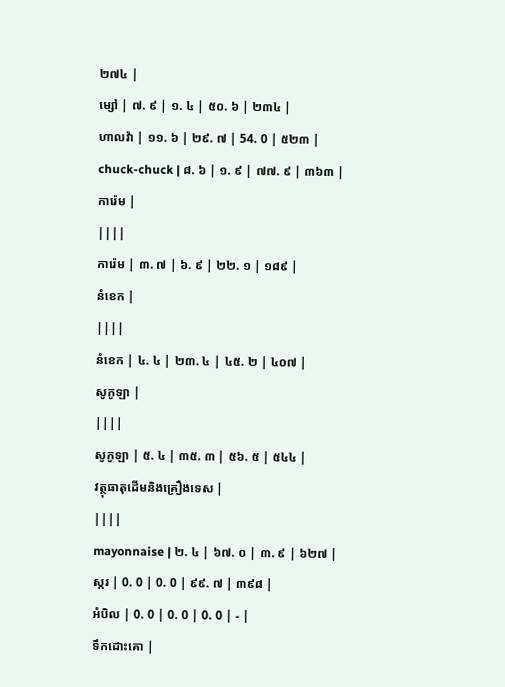២៧៤ |
ម្សៅ | ៧. ៩ | ១. ៤ | ៥០. ៦ | ២៣៤ |
ហាលវ៉ា | ១១. ៦ | ២៩. ៧ | 54. 0 | ៥២៣ |
chuck-chuck | ៨. ៦ | ១. ៩ | ៧៧. ៩ | ៣៦៣ |
ការ៉េម |
||||
ការ៉េម | ៣. ៧ | ៦. ៩ | ២២. ១ | ១៨៩ |
នំខេក |
||||
នំខេក | ៤. ៤ | ២៣. ៤ | ៤៥. ២ | ៤០៧ |
សូកូឡា |
||||
សូកូឡា | ៥. ៤ | ៣៥. ៣ | ៥៦. ៥ | ៥៤៤ |
វត្ថុធាតុដើមនិងគ្រឿងទេស |
||||
mayonnaise | ២. ៤ | ៦៧. ០ | ៣. ៩ | ៦២៧ |
ស្ករ | 0. 0 | 0. 0 | ៩៩. ៧ | ៣៩៨ |
អំបិល | 0. 0 | 0. 0 | 0. 0 | - |
ទឹកដោះគោ |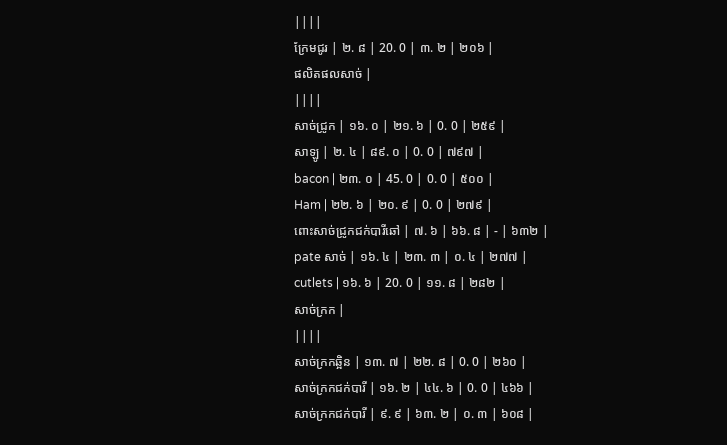||||
ក្រែមជូរ | ២. ៨ | 20. 0 | ៣. ២ | ២០៦ |
ផលិតផលសាច់ |
||||
សាច់ជ្រូក | ១៦. ០ | ២១. ៦ | 0. 0 | ២៥៩ |
សាឡូ | ២. ៤ | ៨៩. ០ | 0. 0 | ៧៩៧ |
bacon | ២៣. ០ | 45. 0 | 0. 0 | ៥០០ |
Ham | ២២. ៦ | ២០. ៩ | 0. 0 | ២៧៩ |
ពោះសាច់ជ្រូកជក់បារីឆៅ | ៧. ៦ | ៦៦. ៨ | - | ៦៣២ |
pate សាច់ | ១៦. ៤ | ២៣. ៣ | ០. ៤ | ២៧៧ |
cutlets | ១៦. ៦ | 20. 0 | ១១. ៨ | ២៨២ |
សាច់ក្រក |
||||
សាច់ក្រកឆ្អិន | ១៣. ៧ | ២២. ៨ | 0. 0 | ២៦០ |
សាច់ក្រកជក់បារី | ១៦. ២ | ៤៤. ៦ | 0. 0 | ៤៦៦ |
សាច់ក្រកជក់បារី | ៩. ៩ | ៦៣. ២ | ០. ៣ | ៦០៨ |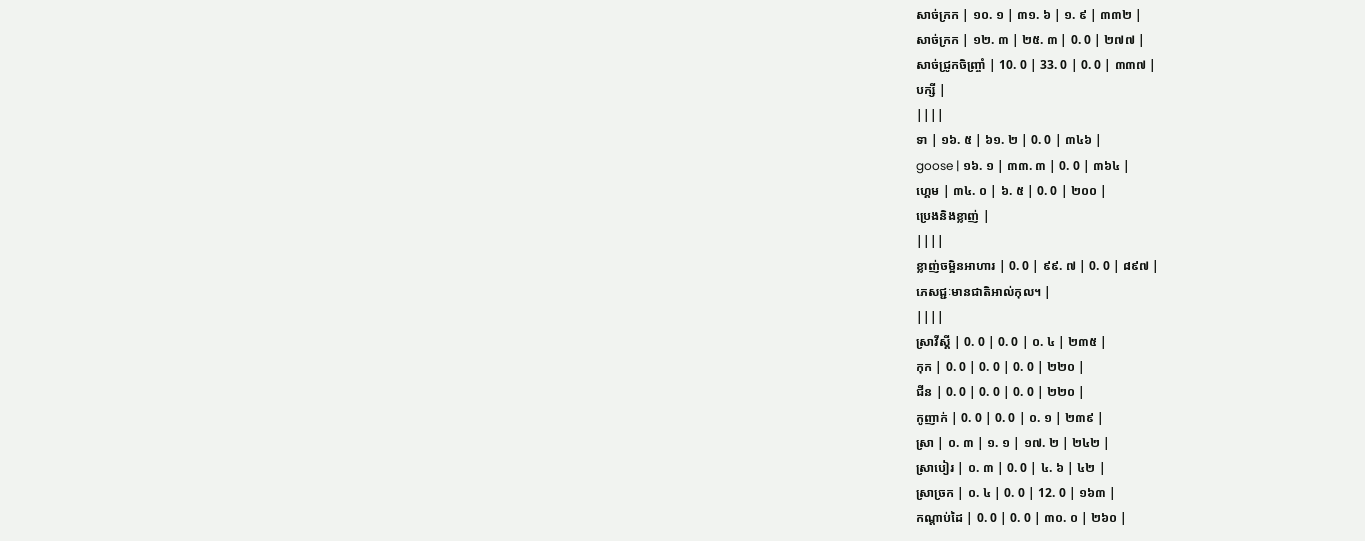សាច់ក្រក | ១០. ១ | ៣១. ៦ | ១. ៩ | ៣៣២ |
សាច់ក្រក | ១២. ៣ | ២៥. ៣ | 0. 0 | ២៧៧ |
សាច់ជ្រូកចិញ្ច្រាំ | 10. 0 | 33. 0 | 0. 0 | ៣៣៧ |
បក្សី |
||||
ទា | ១៦. ៥ | ៦១. ២ | 0. 0 | ៣៤៦ |
goose | ១៦. ១ | ៣៣. ៣ | 0. 0 | ៣៦៤ |
ហ្គេម | ៣៤. ០ | ៦. ៥ | 0. 0 | ២០០ |
ប្រេងនិងខ្លាញ់ |
||||
ខ្លាញ់ចម្អិនអាហារ | 0. 0 | ៩៩. ៧ | 0. 0 | ៨៩៧ |
ភេសជ្ជៈមានជាតិអាល់កុល។ |
||||
ស្រាវីស្គី | 0. 0 | 0. 0 | ០. ៤ | ២៣៥ |
កុក | 0. 0 | 0. 0 | 0. 0 | ២២០ |
ជីន | 0. 0 | 0. 0 | 0. 0 | ២២០ |
កូញាក់ | 0. 0 | 0. 0 | ០. ១ | ២៣៩ |
ស្រា | ០. ៣ | ១. ១ | ១៧. ២ | ២៤២ |
ស្រាបៀរ | ០. ៣ | 0. 0 | ៤. ៦ | ៤២ |
ស្រាច្រក | ០. ៤ | 0. 0 | 12. 0 | ១៦៣ |
កណ្តាប់ដៃ | 0. 0 | 0. 0 | ៣០. ០ | ២៦០ |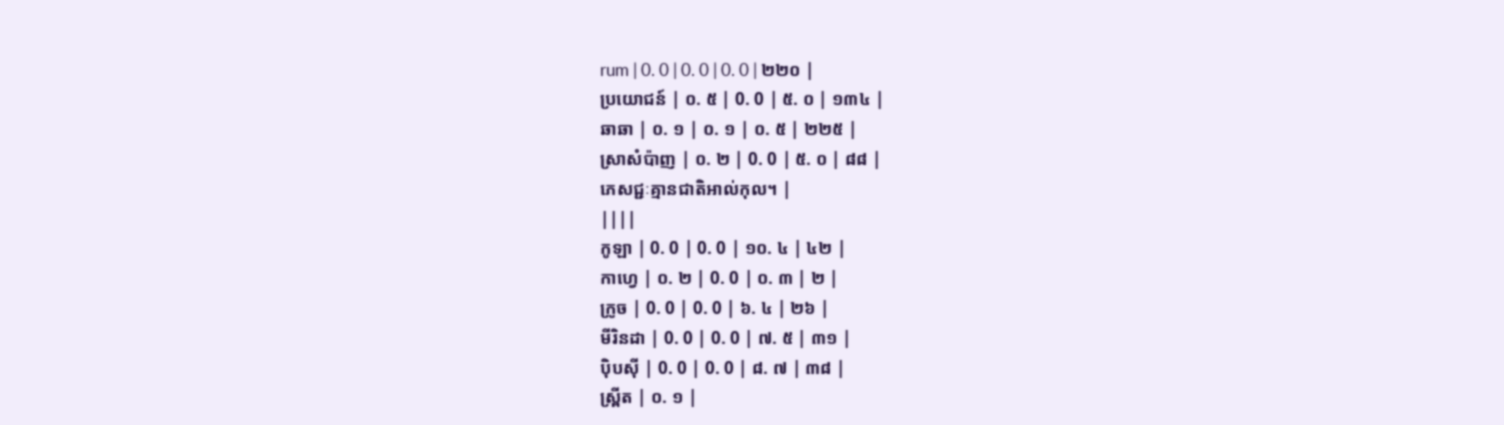rum | 0. 0 | 0. 0 | 0. 0 | ២២០ |
ប្រយោជន៍ | ០. ៥ | 0. 0 | ៥. ០ | ១៣៤ |
ឆាឆា | ០. ១ | ០. ១ | ០. ៥ | ២២៥ |
ស្រាសំប៉ាញ | ០. ២ | 0. 0 | ៥. ០ | ៨៨ |
ភេសជ្ជៈគ្មានជាតិអាល់កុល។ |
||||
កូឡា | 0. 0 | 0. 0 | ១០. ៤ | ៤២ |
កាហ្វេ | ០. ២ | 0. 0 | ០. ៣ | ២ |
ក្រូច | 0. 0 | 0. 0 | ៦. ៤ | ២៦ |
មីរិនដា | 0. 0 | 0. 0 | ៧. ៥ | ៣១ |
ប៉ិបស៊ី | 0. 0 | 0. 0 | ៨. ៧ | ៣៨ |
ស្ព្រីត | ០. ១ |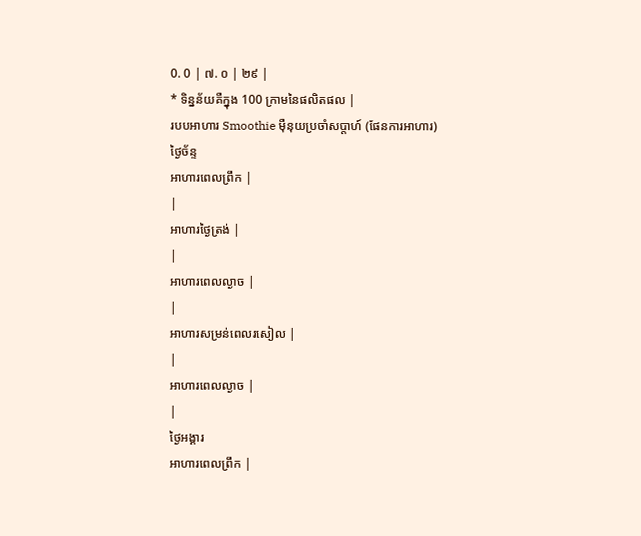0. 0 | ៧. ០ | ២៩ |
* ទិន្នន័យគឺក្នុង 100 ក្រាមនៃផលិតផល |
របបអាហារ Smoothie ម៉ឺនុយប្រចាំសប្តាហ៍ (ផែនការអាហារ)
ថ្ងៃច័ន្ទ
អាហារពេលព្រឹក |
|
អាហារថ្ងៃត្រង់ |
|
អាហារពេលល្ងាច |
|
អាហារសម្រន់ពេលរសៀល |
|
អាហារពេលល្ងាច |
|
ថ្ងៃអង្គារ
អាហារពេលព្រឹក |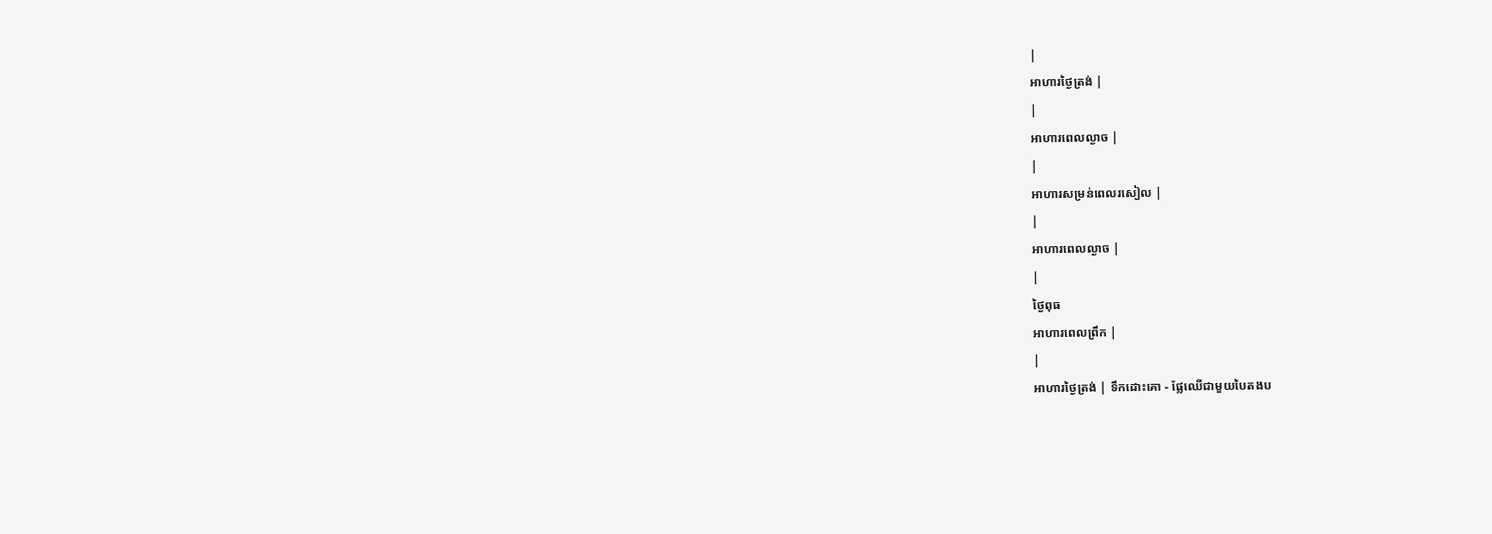|
អាហារថ្ងៃត្រង់ |
|
អាហារពេលល្ងាច |
|
អាហារសម្រន់ពេលរសៀល |
|
អាហារពេលល្ងាច |
|
ថ្ងៃពុធ
អាហារពេលព្រឹក |
|
អាហារថ្ងៃត្រង់ | ទឹកដោះគោ - ផ្លែឈើជាមួយបៃតងប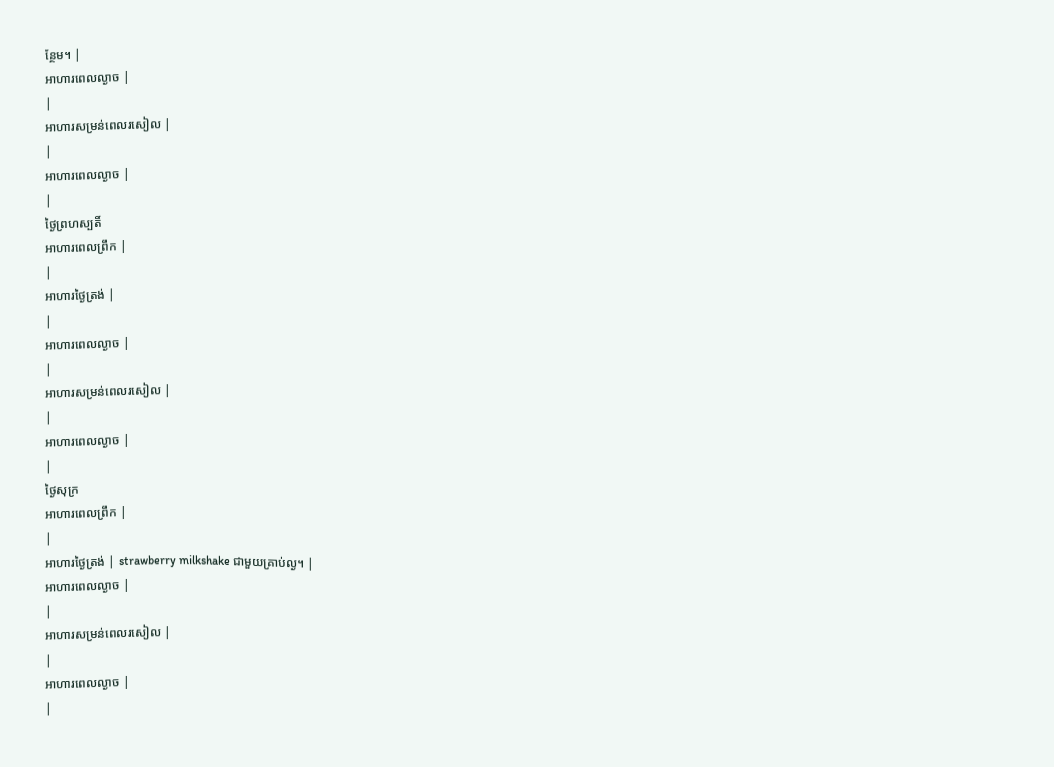ន្ថែម។ |
អាហារពេលល្ងាច |
|
អាហារសម្រន់ពេលរសៀល |
|
អាហារពេលល្ងាច |
|
ថ្ងៃព្រហស្បតិ៍
អាហារពេលព្រឹក |
|
អាហារថ្ងៃត្រង់ |
|
អាហារពេលល្ងាច |
|
អាហារសម្រន់ពេលរសៀល |
|
អាហារពេលល្ងាច |
|
ថ្ងៃសុក្រ
អាហារពេលព្រឹក |
|
អាហារថ្ងៃត្រង់ | strawberry milkshake ជាមួយគ្រាប់ល្ង។ |
អាហារពេលល្ងាច |
|
អាហារសម្រន់ពេលរសៀល |
|
អាហារពេលល្ងាច |
|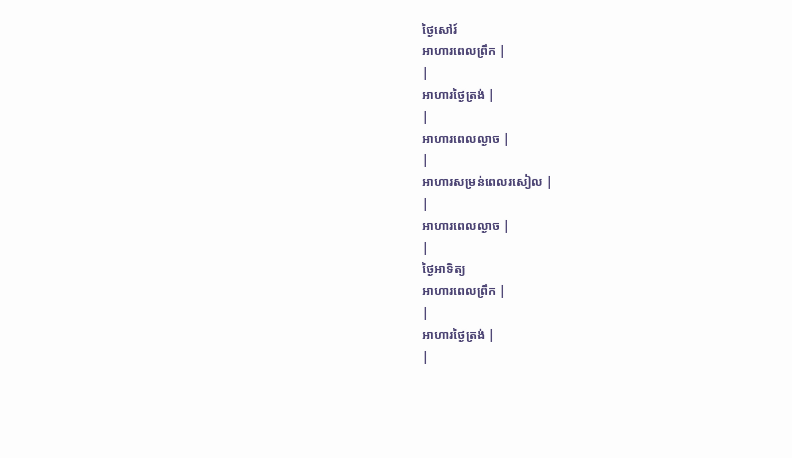ថ្ងៃសៅរ៍
អាហារពេលព្រឹក |
|
អាហារថ្ងៃត្រង់ |
|
អាហារពេលល្ងាច |
|
អាហារសម្រន់ពេលរសៀល |
|
អាហារពេលល្ងាច |
|
ថ្ងៃអាទិត្យ
អាហារពេលព្រឹក |
|
អាហារថ្ងៃត្រង់ |
|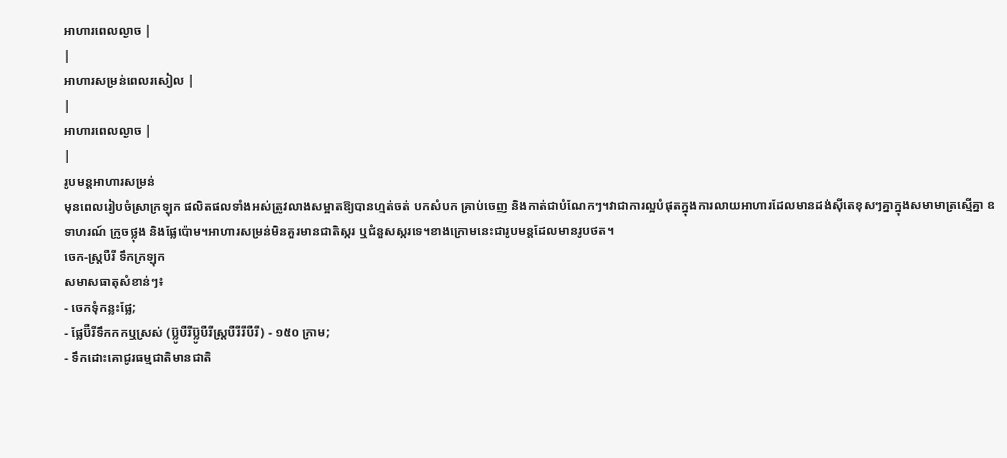អាហារពេលល្ងាច |
|
អាហារសម្រន់ពេលរសៀល |
|
អាហារពេលល្ងាច |
|
រូបមន្តអាហារសម្រន់
មុនពេលរៀបចំស្រាក្រឡុក ផលិតផលទាំងអស់ត្រូវលាងសម្អាតឱ្យបានហ្មត់ចត់ បកសំបក គ្រាប់ចេញ និងកាត់ជាបំណែកៗ។វាជាការល្អបំផុតក្នុងការលាយអាហារដែលមានដង់ស៊ីតេខុសៗគ្នាក្នុងសមាមាត្រស្មើគ្នា ឧទាហរណ៍ ក្រូចថ្លុង និងផ្លែប៉ោម។អាហារសម្រន់មិនគួរមានជាតិស្ករ ឬជំនួសស្ករទេ។ខាងក្រោមនេះជារូបមន្តដែលមានរូបថត។
ចេក-ស្ត្របឺរី ទឹកក្រឡុក
សមាសធាតុសំខាន់ៗ៖
- ចេកទុំកន្លះផ្លែ;
- ផ្លែប៊ឺរីទឹកកកឬស្រស់ (ប៊្លូបឺរីប៊្លូបឺរីស្ត្របឺរីរីបឺរី) - ១៥០ ក្រាម;
- ទឹកដោះគោជូរធម្មជាតិមានជាតិ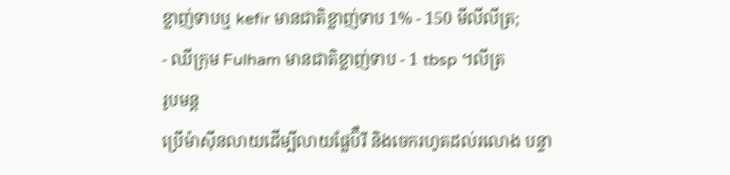ខ្លាញ់ទាបឬ kefir មានជាតិខ្លាញ់ទាប 1% - 150 មីលីលីត្រ;
- ឈីក្រុម Fulham មានជាតិខ្លាញ់ទាប - 1 tbsp ។លីត្រ
រូបមន្ត
ប្រើម៉ាស៊ីនលាយដើម្បីលាយផ្លែប៊ឺរី និងចេករហូតដល់រលោង បន្ទា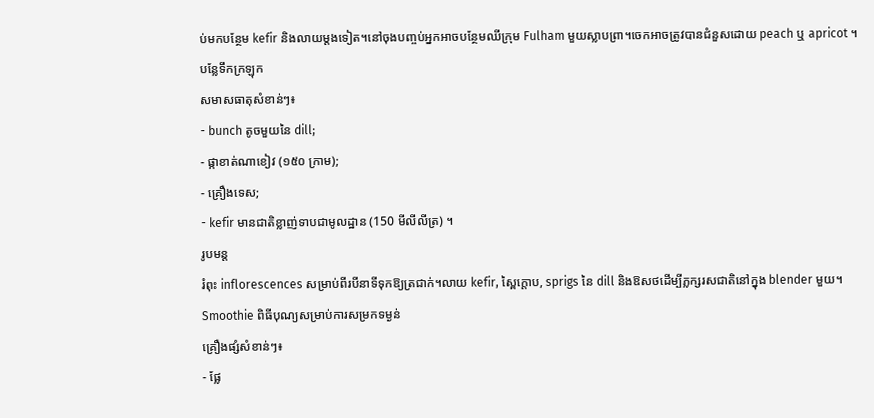ប់មកបន្ថែម kefir និងលាយម្តងទៀត។នៅចុងបញ្ចប់អ្នកអាចបន្ថែមឈីក្រុម Fulham មួយស្លាបព្រា។ចេកអាចត្រូវបានជំនួសដោយ peach ឬ apricot ។
បន្លែទឹកក្រឡុក
សមាសធាតុសំខាន់ៗ៖
- bunch តូចមួយនៃ dill;
- ផ្កាខាត់ណាខៀវ (១៥០ ក្រាម);
- គ្រឿងទេស;
- kefir មានជាតិខ្លាញ់ទាបជាមូលដ្ឋាន (150 មីលីលីត្រ) ។
រូបមន្ត
រំពុះ inflorescences សម្រាប់ពីរបីនាទីទុកឱ្យត្រជាក់។លាយ kefir, ស្ពៃក្តោប, sprigs នៃ dill និងឱសថដើម្បីភ្លក្សរសជាតិនៅក្នុង blender មួយ។
Smoothie ពិធីបុណ្យសម្រាប់ការសម្រកទម្ងន់
គ្រឿងផ្សំសំខាន់ៗ៖
- ផ្លែ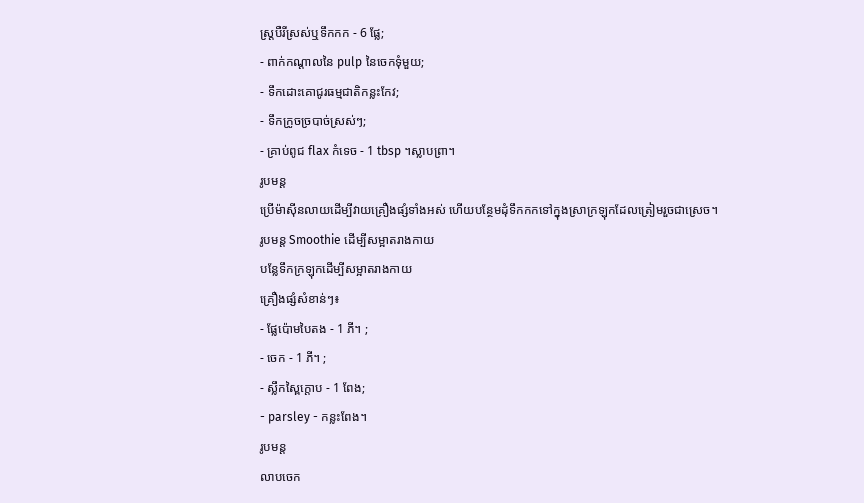ស្ត្របឺរីស្រស់ឬទឹកកក - 6 ផ្លែ;
- ពាក់កណ្តាលនៃ pulp នៃចេកទុំមួយ;
- ទឹកដោះគោជូរធម្មជាតិកន្លះកែវ;
- ទឹកក្រូចច្របាច់ស្រស់ៗ;
- គ្រាប់ពូជ flax កំទេច - 1 tbsp ។ស្លាបព្រា។
រូបមន្ត
ប្រើម៉ាស៊ីនលាយដើម្បីវាយគ្រឿងផ្សំទាំងអស់ ហើយបន្ថែមដុំទឹកកកទៅក្នុងស្រាក្រឡុកដែលត្រៀមរួចជាស្រេច។
រូបមន្ត Smoothie ដើម្បីសម្អាតរាងកាយ
បន្លែទឹកក្រឡុកដើម្បីសម្អាតរាងកាយ
គ្រឿងផ្សំសំខាន់ៗ៖
- ផ្លែប៉ោមបៃតង - 1 ភី។ ;
- ចេក - 1 ភី។ ;
- ស្លឹកស្ពៃក្តោប - 1 ពែង;
- parsley - កន្លះពែង។
រូបមន្ត
លាបចេក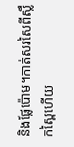និងផ្លែប៉ោម។កាត់សរសៃពីស្លឹកស្ពៃហើយ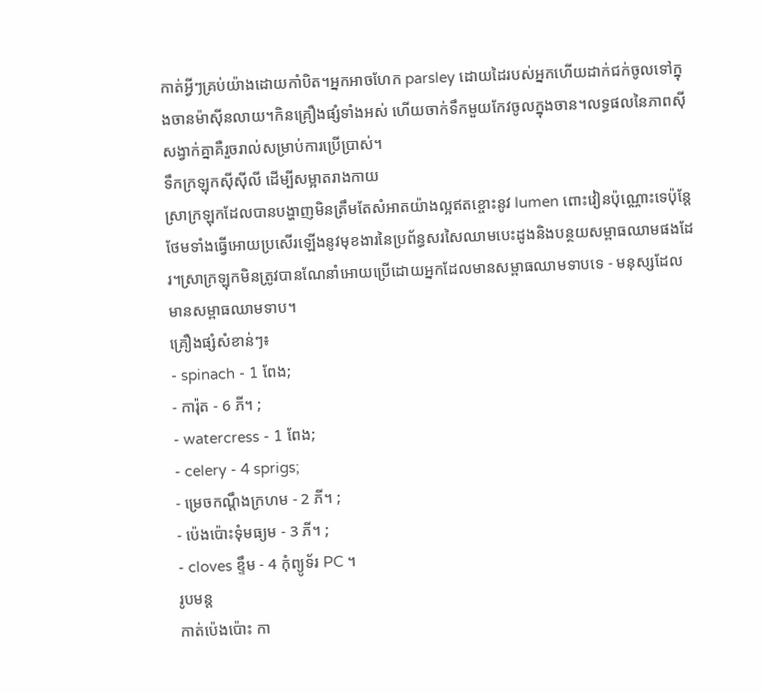កាត់អ្វីៗគ្រប់យ៉ាងដោយកាំបិត។អ្នកអាចហែក parsley ដោយដៃរបស់អ្នកហើយដាក់ជក់ចូលទៅក្នុងចានម៉ាស៊ីនលាយ។កិនគ្រឿងផ្សំទាំងអស់ ហើយចាក់ទឹកមួយកែវចូលក្នុងចាន។លទ្ធផលនៃភាពស៊ីសង្វាក់គ្នាគឺរួចរាល់សម្រាប់ការប្រើប្រាស់។
ទឹកក្រឡុកស៊ីស៊ីលី ដើម្បីសម្អាតរាងកាយ
ស្រាក្រឡុកដែលបានបង្ហាញមិនត្រឹមតែសំអាតយ៉ាងល្អឥតខ្ចោះនូវ lumen ពោះវៀនប៉ុណ្ណោះទេប៉ុន្តែថែមទាំងធ្វើអោយប្រសើរឡើងនូវមុខងារនៃប្រព័ន្ធសរសៃឈាមបេះដូងនិងបន្ថយសម្ពាធឈាមផងដែរ។ស្រាក្រឡុកមិនត្រូវបានណែនាំអោយប្រើដោយអ្នកដែលមានសម្ពាធឈាមទាបទេ - មនុស្សដែលមានសម្ពាធឈាមទាប។
គ្រឿងផ្សំសំខាន់ៗ៖
- spinach - 1 ពែង;
- ការ៉ុត - 6 ភី។ ;
- watercress - 1 ពែង;
- celery - 4 sprigs;
- ម្រេចកណ្ដឹងក្រហម - 2 ភី។ ;
- ប៉េងប៉ោះទុំមធ្យម - 3 ភី។ ;
- cloves ខ្ទឹម - 4 កុំព្យូទ័រ PC ។
រូបមន្ត
កាត់ប៉េងប៉ោះ កា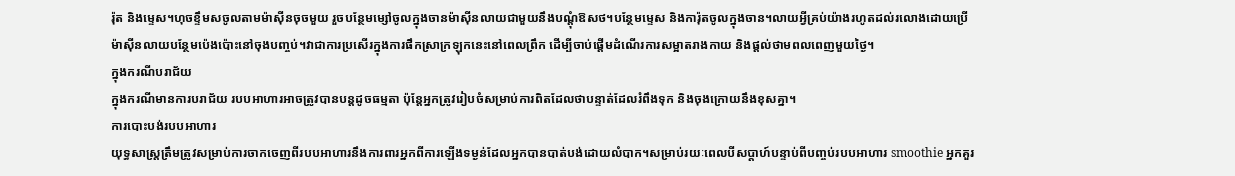រ៉ុត និងម្ទេស។ហុចខ្ទឹមសចូលតាមម៉ាស៊ីនចុចមួយ រួចបន្ថែមម្សៅចូលក្នុងចានម៉ាស៊ីនលាយជាមួយនឹងបណ្តុំឱសថ។បន្ថែមម្ទេស និងការ៉ុតចូលក្នុងចាន។លាយអ្វីគ្រប់យ៉ាងរហូតដល់រលោងដោយប្រើម៉ាស៊ីនលាយបន្ថែមប៉េងប៉ោះនៅចុងបញ្ចប់។វាជាការប្រសើរក្នុងការផឹកស្រាក្រឡុកនេះនៅពេលព្រឹក ដើម្បីចាប់ផ្តើមដំណើរការសម្អាតរាងកាយ និងផ្តល់ថាមពលពេញមួយថ្ងៃ។
ក្នុងករណីបរាជ័យ
ក្នុងករណីមានការបរាជ័យ របបអាហារអាចត្រូវបានបន្តដូចធម្មតា ប៉ុន្តែអ្នកត្រូវរៀបចំសម្រាប់ការពិតដែលថាបន្ទាត់ដែលរំពឹងទុក និងចុងក្រោយនឹងខុសគ្នា។
ការបោះបង់របបអាហារ
យុទ្ធសាស្ត្រត្រឹមត្រូវសម្រាប់ការចាកចេញពីរបបអាហារនឹងការពារអ្នកពីការឡើងទម្ងន់ដែលអ្នកបានបាត់បង់ដោយលំបាក។សម្រាប់រយៈពេលបីសប្តាហ៍បន្ទាប់ពីបញ្ចប់របបអាហារ smoothie អ្នកគួរ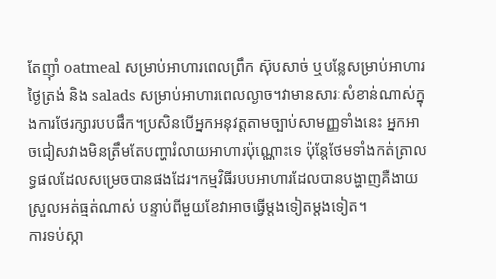តែញ៉ាំ oatmeal សម្រាប់អាហារពេលព្រឹក ស៊ុបសាច់ ឬបន្លែសម្រាប់អាហារថ្ងៃត្រង់ និង salads សម្រាប់អាហារពេលល្ងាច។វាមានសារៈសំខាន់ណាស់ក្នុងការថែរក្សារបបផឹក។ប្រសិនបើអ្នកអនុវត្តតាមច្បាប់សាមញ្ញទាំងនេះ អ្នកអាចជៀសវាងមិនត្រឹមតែបញ្ហារំលាយអាហារប៉ុណ្ណោះទេ ប៉ុន្តែថែមទាំងកត់ត្រាលទ្ធផលដែលសម្រេចបានផងដែរ។កម្មវិធីរបបអាហារដែលបានបង្ហាញគឺងាយស្រួលអត់ធ្មត់ណាស់ បន្ទាប់ពីមួយខែវាអាចធ្វើម្តងទៀតម្តងទៀត។
ការទប់ស្កា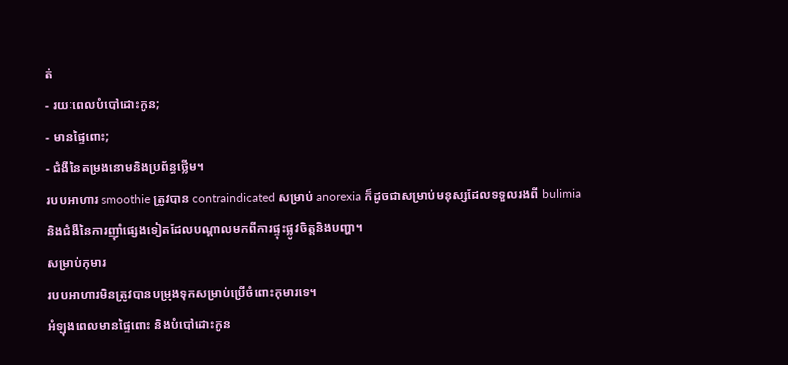ត់
- រយៈពេលបំបៅដោះកូន;
- មានផ្ទៃពោះ;
- ជំងឺនៃតម្រងនោមនិងប្រព័ន្ធថ្លើម។
របបអាហារ smoothie ត្រូវបាន contraindicated សម្រាប់ anorexia ក៏ដូចជាសម្រាប់មនុស្សដែលទទួលរងពី bulimia និងជំងឺនៃការញ៉ាំផ្សេងទៀតដែលបណ្តាលមកពីការផ្ទុះផ្លូវចិត្តនិងបញ្ហា។
សម្រាប់កុមារ
របបអាហារមិនត្រូវបានបម្រុងទុកសម្រាប់ប្រើចំពោះកុមារទេ។
អំឡុងពេលមានផ្ទៃពោះ និងបំបៅដោះកូន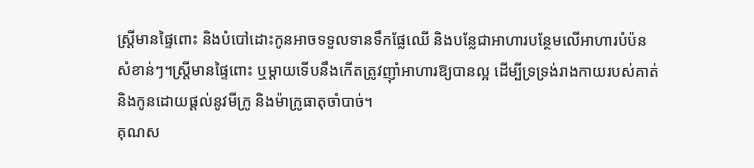ស្ត្រីមានផ្ទៃពោះ និងបំបៅដោះកូនអាចទទួលទានទឹកផ្លែឈើ និងបន្លែជាអាហារបន្ថែមលើអាហារបំប៉នសំខាន់ៗ។ស្ត្រីមានផ្ទៃពោះ ឬម្តាយទើបនឹងកើតត្រូវញ៉ាំអាហារឱ្យបានល្អ ដើម្បីទ្រទ្រង់រាងកាយរបស់គាត់ និងកូនដោយផ្តល់នូវមីក្រូ និងម៉ាក្រូធាតុចាំបាច់។
គុណស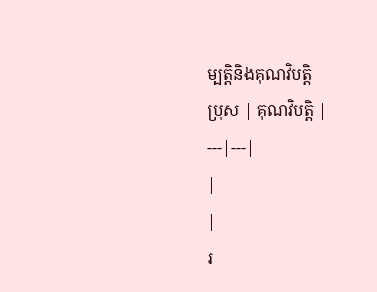ម្បត្តិនិងគុណវិបត្តិ
ប្រុស | គុណវិបត្តិ |
---|---|
|
|
រ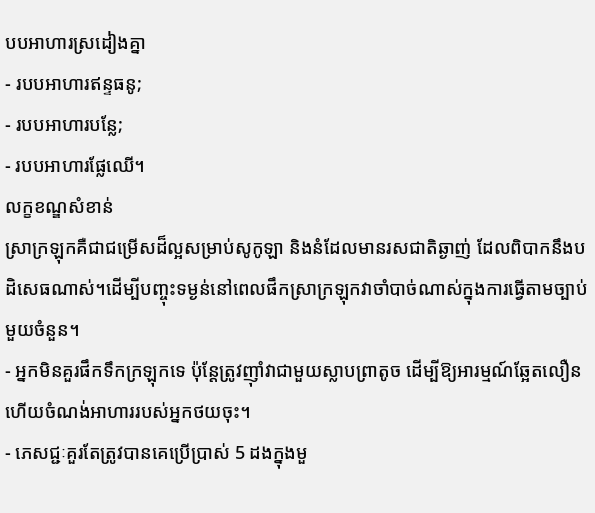បបអាហារស្រដៀងគ្នា
- របបអាហារឥន្ទធនូ;
- របបអាហារបន្លែ;
- របបអាហារផ្លែឈើ។
លក្ខខណ្ឌសំខាន់
ស្រាក្រឡុកគឺជាជម្រើសដ៏ល្អសម្រាប់សូកូឡា និងនំដែលមានរសជាតិឆ្ងាញ់ ដែលពិបាកនឹងបដិសេធណាស់។ដើម្បីបញ្ចុះទម្ងន់នៅពេលផឹកស្រាក្រឡុកវាចាំបាច់ណាស់ក្នុងការធ្វើតាមច្បាប់មួយចំនួន។
- អ្នកមិនគួរផឹកទឹកក្រឡុកទេ ប៉ុន្តែត្រូវញ៉ាំវាជាមួយស្លាបព្រាតូច ដើម្បីឱ្យអារម្មណ៍ឆ្អែតលឿន ហើយចំណង់អាហាររបស់អ្នកថយចុះ។
- ភេសជ្ជៈគួរតែត្រូវបានគេប្រើប្រាស់ 5 ដងក្នុងមួ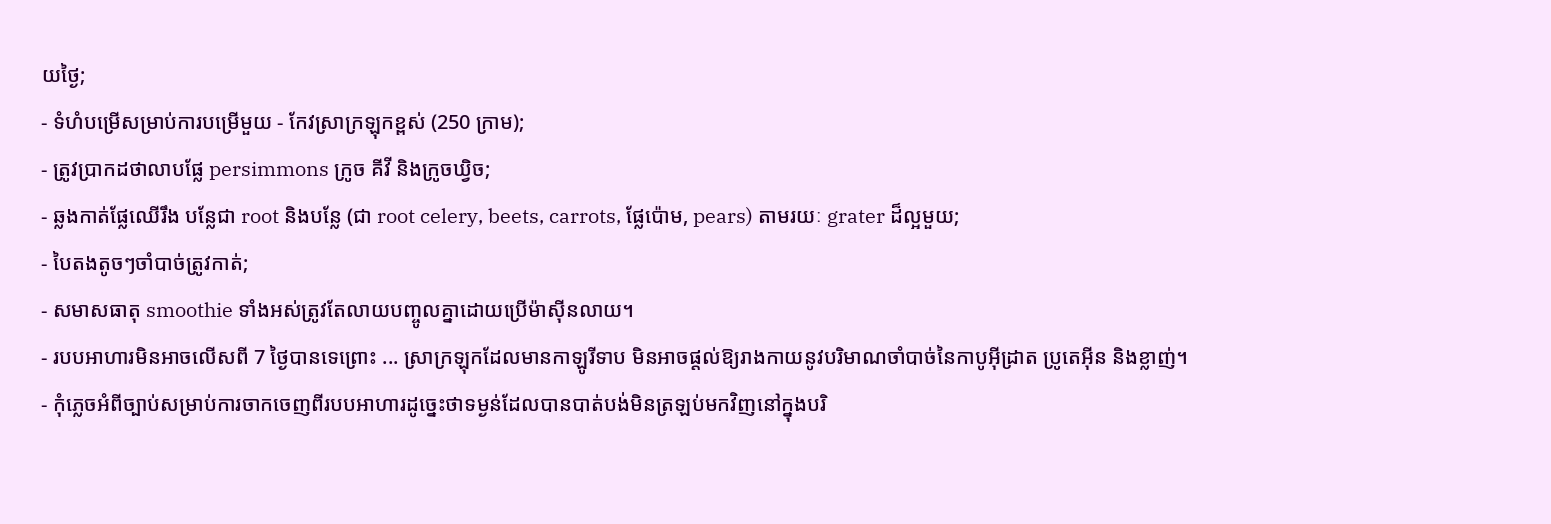យថ្ងៃ;
- ទំហំបម្រើសម្រាប់ការបម្រើមួយ - កែវស្រាក្រឡុកខ្ពស់ (250 ក្រាម);
- ត្រូវប្រាកដថាលាបផ្លែ persimmons ក្រូច គីវី និងក្រូចឃ្វិច;
- ឆ្លងកាត់ផ្លែឈើរឹង បន្លែជា root និងបន្លែ (ជា root celery, beets, carrots, ផ្លែប៉ោម, pears) តាមរយៈ grater ដ៏ល្អមួយ;
- បៃតងតូចៗចាំបាច់ត្រូវកាត់;
- សមាសធាតុ smoothie ទាំងអស់ត្រូវតែលាយបញ្ចូលគ្នាដោយប្រើម៉ាស៊ីនលាយ។
- របបអាហារមិនអាចលើសពី 7 ថ្ងៃបានទេព្រោះ ... ស្រាក្រឡុកដែលមានកាឡូរីទាប មិនអាចផ្តល់ឱ្យរាងកាយនូវបរិមាណចាំបាច់នៃកាបូអ៊ីដ្រាត ប្រូតេអ៊ីន និងខ្លាញ់។
- កុំភ្លេចអំពីច្បាប់សម្រាប់ការចាកចេញពីរបបអាហារដូច្នេះថាទម្ងន់ដែលបានបាត់បង់មិនត្រឡប់មកវិញនៅក្នុងបរិ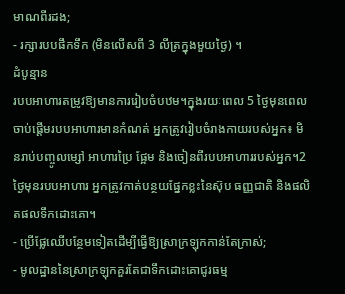មាណពីរដង;
- រក្សារបបផឹកទឹក (មិនលើសពី 3 លីត្រក្នុងមួយថ្ងៃ) ។
ដំបូន្មាន
របបអាហារតម្រូវឱ្យមានការរៀបចំបឋម។ក្នុងរយៈពេល 5 ថ្ងៃមុនពេលចាប់ផ្តើមរបបអាហារមានកំណត់ អ្នកត្រូវរៀបចំរាងកាយរបស់អ្នក៖ មិនរាប់បញ្ចូលម្សៅ អាហារប្រៃ ផ្អែម និងចៀនពីរបបអាហាររបស់អ្នក។2 ថ្ងៃមុនរបបអាហារ អ្នកត្រូវកាត់បន្ថយផ្នែកខ្លះនៃស៊ុប ធញ្ញជាតិ និងផលិតផលទឹកដោះគោ។
- ប្រើផ្លែឈើបន្ថែមទៀតដើម្បីធ្វើឱ្យស្រាក្រឡុកកាន់តែក្រាស់;
- មូលដ្ឋាននៃស្រាក្រឡុកគួរតែជាទឹកដោះគោជូរធម្ម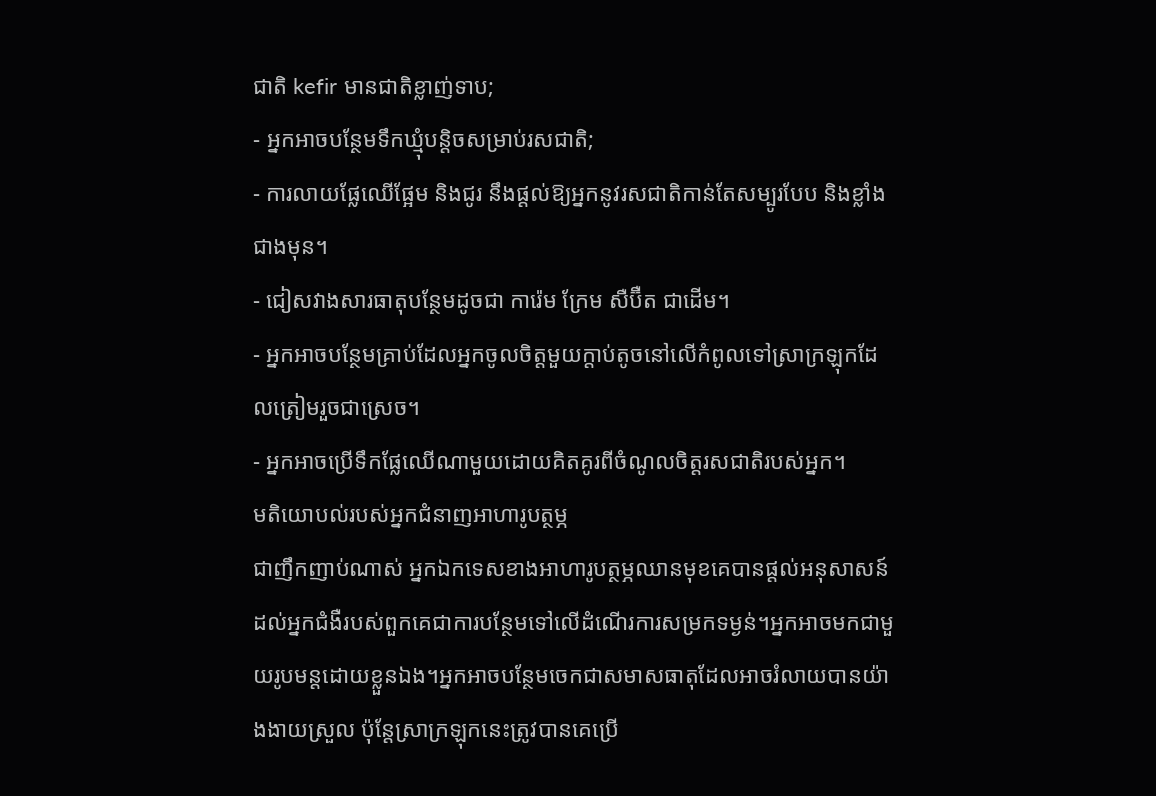ជាតិ kefir មានជាតិខ្លាញ់ទាប;
- អ្នកអាចបន្ថែមទឹកឃ្មុំបន្តិចសម្រាប់រសជាតិ;
- ការលាយផ្លែឈើផ្អែម និងជូរ នឹងផ្តល់ឱ្យអ្នកនូវរសជាតិកាន់តែសម្បូរបែប និងខ្លាំងជាងមុន។
- ជៀសវាងសារធាតុបន្ថែមដូចជា ការ៉េម ក្រែម សឺប៊ឺត ជាដើម។
- អ្នកអាចបន្ថែមគ្រាប់ដែលអ្នកចូលចិត្តមួយក្តាប់តូចនៅលើកំពូលទៅស្រាក្រឡុកដែលត្រៀមរួចជាស្រេច។
- អ្នកអាចប្រើទឹកផ្លែឈើណាមួយដោយគិតគូរពីចំណូលចិត្តរសជាតិរបស់អ្នក។
មតិយោបល់របស់អ្នកជំនាញអាហារូបត្ថម្ភ
ជាញឹកញាប់ណាស់ អ្នកឯកទេសខាងអាហារូបត្ថម្ភឈានមុខគេបានផ្តល់អនុសាសន៍ដល់អ្នកជំងឺរបស់ពួកគេជាការបន្ថែមទៅលើដំណើរការសម្រកទម្ងន់។អ្នកអាចមកជាមួយរូបមន្តដោយខ្លួនឯង។អ្នកអាចបន្ថែមចេកជាសមាសធាតុដែលអាចរំលាយបានយ៉ាងងាយស្រួល ប៉ុន្តែស្រាក្រឡុកនេះត្រូវបានគេប្រើ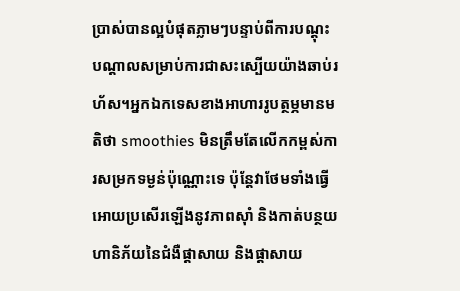ប្រាស់បានល្អបំផុតភ្លាមៗបន្ទាប់ពីការបណ្តុះបណ្តាលសម្រាប់ការជាសះស្បើយយ៉ាងឆាប់រហ័ស។អ្នកឯកទេសខាងអាហាររូបត្ថម្ភមានមតិថា smoothies មិនត្រឹមតែលើកកម្ពស់ការសម្រកទម្ងន់ប៉ុណ្ណោះទេ ប៉ុន្តែវាថែមទាំងធ្វើអោយប្រសើរឡើងនូវភាពស៊ាំ និងកាត់បន្ថយហានិភ័យនៃជំងឺផ្តាសាយ និងផ្តាសាយ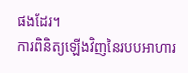ផងដែរ។
ការពិនិត្យឡើងវិញនៃរបបអាហារ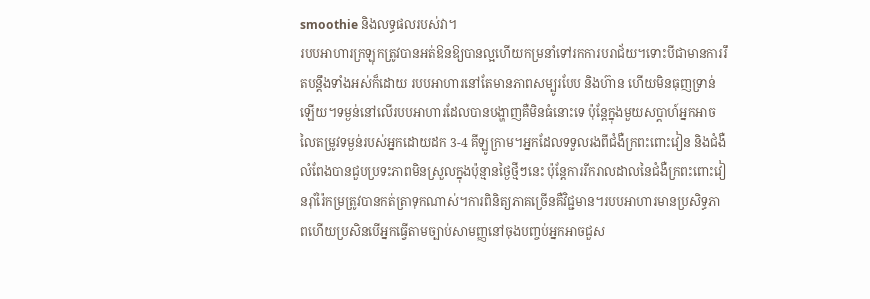smoothie និងលទ្ធផលរបស់វា។
របបអាហារក្រឡុកត្រូវបានអត់ឱនឱ្យបានល្អហើយកម្រនាំទៅរកការបរាជ័យ។ទោះបីជាមានការរឹតបន្តឹងទាំងអស់ក៏ដោយ របបអាហារនៅតែមានភាពសម្បូរបែប និងហ៊ាន ហើយមិនធុញទ្រាន់ឡើយ។ទម្ងន់នៅលើរបបអាហារដែលបានបង្ហាញគឺមិនធំនោះទេ ប៉ុន្តែក្នុងមួយសប្តាហ៍អ្នកអាចលៃតម្រូវទម្ងន់របស់អ្នកដោយដក 3-4 គីឡូក្រាម។អ្នកដែលទទួលរងពីជំងឺក្រពះពោះវៀន និងជំងឺលំពែងបានជួបប្រទះភាពមិនស្រួលក្នុងប៉ុន្មានថ្ងៃថ្មីៗនេះ ប៉ុន្តែការរីករាលដាលនៃជំងឺក្រពះពោះវៀនរ៉ាំរ៉ៃកម្រត្រូវបានកត់ត្រាទុកណាស់។ការពិនិត្យភាគច្រើនគឺវិជ្ជមាន។របបអាហារមានប្រសិទ្ធភាពហើយប្រសិនបើអ្នកធ្វើតាមច្បាប់សាមញ្ញនៅចុងបញ្ចប់អ្នកអាចជួស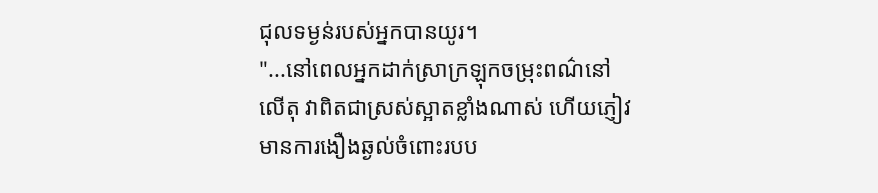ជុលទម្ងន់របស់អ្នកបានយូរ។
"...នៅពេលអ្នកដាក់ស្រាក្រឡុកចម្រុះពណ៌នៅលើតុ វាពិតជាស្រស់ស្អាតខ្លាំងណាស់ ហើយភ្ញៀវមានការងឿងឆ្ងល់ចំពោះរបប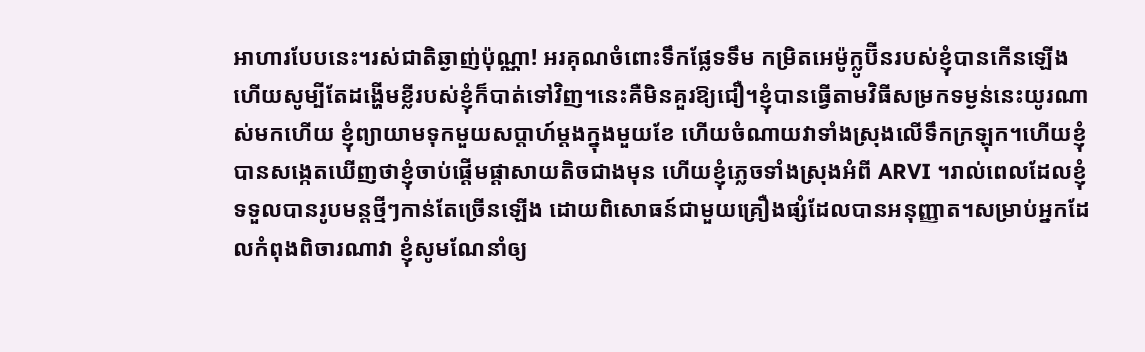អាហារបែបនេះ។រស់ជាតិឆ្ងាញ់ប៉ុណ្ណា! អរគុណចំពោះទឹកផ្លែទទឹម កម្រិតអេម៉ូក្លូប៊ីនរបស់ខ្ញុំបានកើនឡើង ហើយសូម្បីតែដង្ហើមខ្លីរបស់ខ្ញុំក៏បាត់ទៅវិញ។នេះគឺមិនគួរឱ្យជឿ។ខ្ញុំបានធ្វើតាមវិធីសម្រកទម្ងន់នេះយូរណាស់មកហើយ ខ្ញុំព្យាយាមទុកមួយសប្តាហ៍ម្តងក្នុងមួយខែ ហើយចំណាយវាទាំងស្រុងលើទឹកក្រឡុក។ហើយខ្ញុំបានសង្កេតឃើញថាខ្ញុំចាប់ផ្ដើមផ្តាសាយតិចជាងមុន ហើយខ្ញុំភ្លេចទាំងស្រុងអំពី ARVI ។រាល់ពេលដែលខ្ញុំទទួលបានរូបមន្តថ្មីៗកាន់តែច្រើនឡើង ដោយពិសោធន៍ជាមួយគ្រឿងផ្សំដែលបានអនុញ្ញាត។សម្រាប់អ្នកដែលកំពុងពិចារណាវា ខ្ញុំសូមណែនាំឲ្យ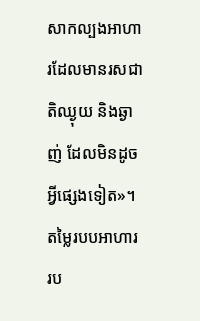សាកល្បងអាហារដែលមានរសជាតិឈ្ងុយ និងឆ្ងាញ់ ដែលមិនដូចអ្វីផ្សេងទៀត»។
តម្លៃរបបអាហារ
រប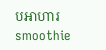បអាហារ smoothie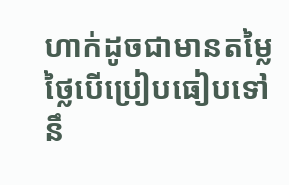ហាក់ដូចជាមានតម្លៃថ្លៃបើប្រៀបធៀបទៅនឹ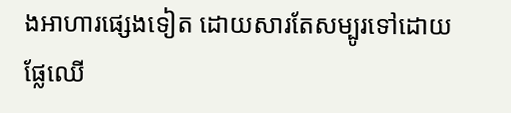ងអាហារផ្សេងទៀត ដោយសារតែសម្បូរទៅដោយផ្លែឈើ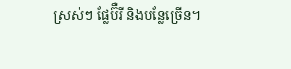ស្រស់ៗ ផ្លែប៊ឺរី និងបន្លែច្រើន។